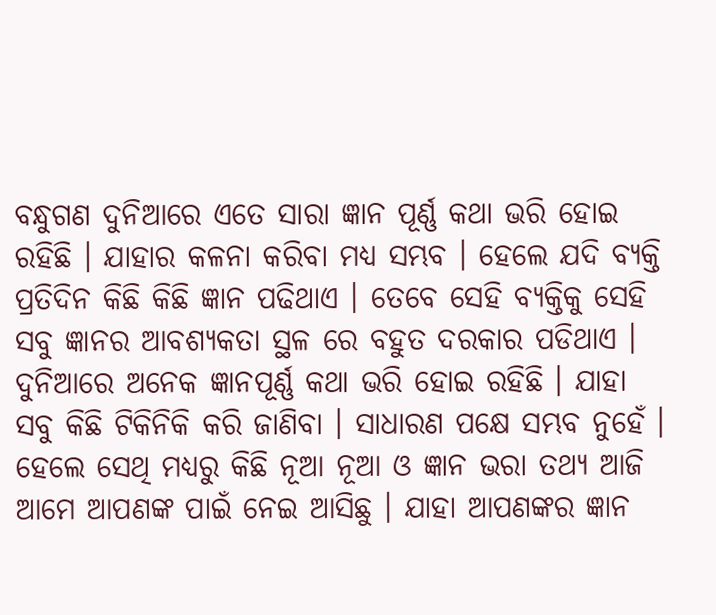ବନ୍ଧୁଗଣ ଦୁନିଆରେ ଏତେ ସାରା ଜ୍ଞାନ ପୂର୍ଣ୍ଣ କଥା ଭରି ହୋଇ ରହିଛି । ଯାହାର କଳନା କରିବା ମଧ୍ୟ ସମ୍ଭବ । ହେଲେ ଯଦି ବ୍ୟକ୍ତି ପ୍ରତିଦିନ କିଛି କିଛି ଜ୍ଞାନ ପଢିଥାଏ । ତେବେ ସେହି ବ୍ୟକ୍ତିକୁ ସେହି ସବୁ ଜ୍ଞାନର ଆବଶ୍ୟକତା ସ୍ଥଳ ରେ ବହୁତ ଦରକାର ପଡିଥାଏ । ଦୁନିଆରେ ଅନେକ ଜ୍ଞାନପୂର୍ଣ୍ଣ କଥା ଭରି ହୋଇ ରହିଛି । ଯାହା ସବୁ କିଛି ଟିକିନିକି କରି ଜାଣିବା । ସାଧାରଣ ପକ୍ଷେ ସମ୍ଭବ ନୁହେଁ । ହେଲେ ସେଥି ମଧ୍ୟରୁ କିଛି ନୂଆ ନୂଆ ଓ ଜ୍ଞାନ ଭରା ତଥ୍ୟ ଆଜି ଆମେ ଆପଣଙ୍କ ପାଇଁ ନେଇ ଆସିଛୁ । ଯାହା ଆପଣଙ୍କର ଜ୍ଞାନ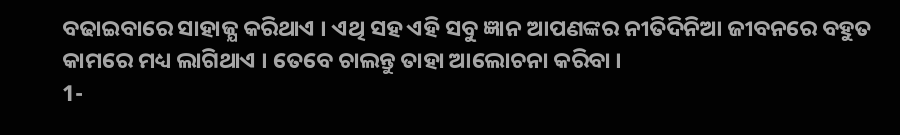ବଢାଇବାରେ ସାହାଜ୍ଯ କରିଥାଏ । ଏଥି ସହ ଏହି ସବୁ ଜ୍ଞାନ ଆପଣଙ୍କର ନୀତିଦିନିଆ ଜୀବନରେ ବହୁତ କାମରେ ମଧ୍ୟ ଲାଗିଥାଏ । ତେବେ ଚାଲନ୍ତୁ ତାହା ଆଲୋଚନା କରିବା ।
1-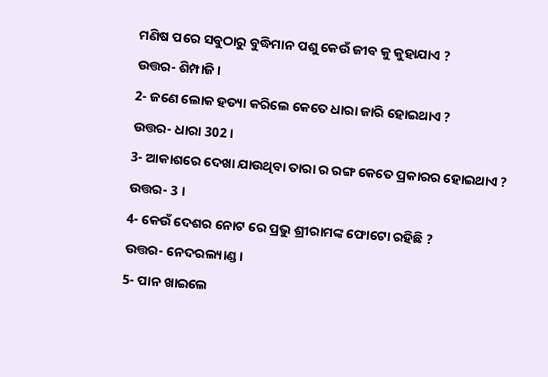ମଣିଷ ପରେ ସବୁଠାରୁ ବୁଦ୍ଧିମାନ ପଶୁ କେଉଁ ଜୀବ କୁ କୁହାଯାଏ ?
ଉତ୍ତର- ଶିମ୍ପାଜି ।
2- ଜଣେ ଲୋକ ହତ୍ୟା କରିଲେ କେତେ ଧାରା ଜାରି ହୋଇଥାଏ ?
ଉତ୍ତର- ଧାରା 302 ।
3- ଆକାଶରେ ଦେଖା ଯାଉଥିବା ତାରା ର ରଙ୍ଗ କେତେ ପ୍ରକାରର ହୋଇଥାଏ ?
ଉତ୍ତର- 3 ।
4- କେଉଁ ଦେଶର ନୋଟ ରେ ପ୍ରଭୁ ଶ୍ରୀରାମଙ୍କ ଫୋଟୋ ରହିଛି ?
ଉତ୍ତର- ନେଦରଲ୍ୟାଣ୍ଡ ।
5- ପାନ ଖାଇଲେ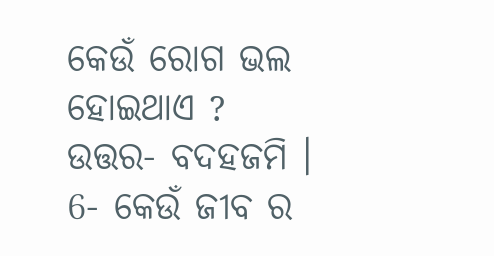କେଉଁ ରୋଗ ଭଲ ହୋଇଥାଏ ?
ଉତ୍ତର- ବଦହଜମି ।
6- କେଉଁ ଜୀବ ର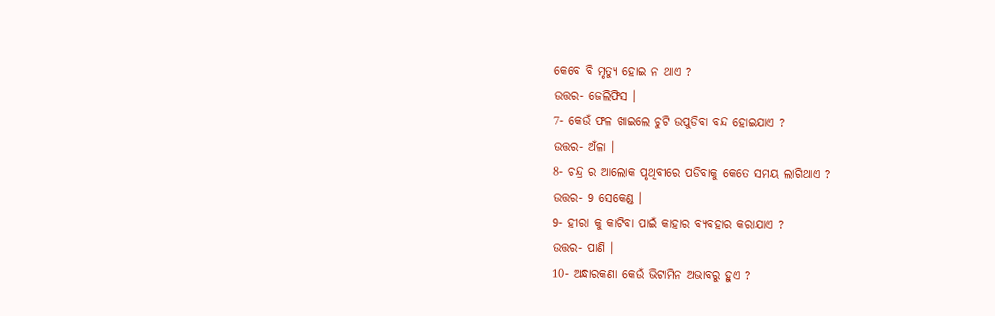କେବେ ବି ମୃତ୍ୟୁ ହୋଇ ନ ଥାଏ ?
ଉତ୍ତର- ଜେଲିଫିସ ।
7- କେଉଁ ଫଳ ଖାଇଲେ ଚୁଟି ଉପୁଡିବା ବନ୍ଦ ହୋଇଯାଏ ?
ଉତ୍ତର- ଅଁଳା ।
8- ଚନ୍ଦ୍ର ର ଆଲୋକ ପୃଥିବୀରେ ପଡିବାକୁ କେତେ ସମୟ ଲାଗିଥାଏ ?
ଉତ୍ତର- 9 ସେକେଣ୍ଡ ।
9- ହୀରା କୁ କାଟିବା ପାଇଁ କାହାର ବ୍ୟବହାର କରାଯାଏ ?
ଉତ୍ତର- ପାଣି ।
10- ଅନ୍ଧାରକଣା କେଉଁ ଭିଟାମିନ ଅଭାବରୁ ହୁଏ ?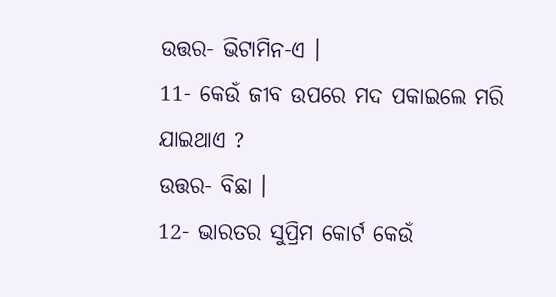ଉତ୍ତର- ଭିଟାମିନ-ଏ ।
11- କେଉଁ ଜୀବ ଉପରେ ମଦ ପକାଇଲେ ମରି ଯାଇଥାଏ ?
ଉତ୍ତର- ବିଛା ।
12- ଭାରତର ସୁପ୍ରିମ କୋର୍ଟ କେଉଁ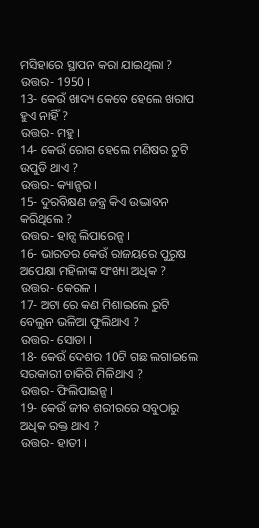ମସିହାରେ ସ୍ଥାପନ କରା ଯାଇଥିଲା ?
ଉତ୍ତର- 1950 ।
13- କେଉଁ ଖାଦ୍ୟ କେବେ ହେଲେ ଖରାପ ହୁଏ ନାହିଁ ?
ଉତ୍ତର- ମହୁ ।
14- କେଉଁ ରୋଗ ହେଲେ ମଣିଷର ଚୁଟି ଉପୁଡି ଥାଏ ?
ଉତ୍ତର- କ୍ୟାନ୍ସର ।
15- ଦୁରବିକ୍ଷଣ ଜନ୍ତ୍ର କିଏ ଉଦ୍ଭାବନ କରିଥିଲେ ?
ଉତ୍ତର- ହାନ୍ସ ଲିପାରେନ୍ସ ।
16- ଭାରତର କେଉଁ ରାଜୟରେ ପୁରୁଷ ଅପେକ୍ଷା ମହିଳାଙ୍କ ସଂଖ୍ୟା ଅଧିକ ?
ଉତ୍ତର- କେରଳ ।
17- ଅଟା ରେ କଣ ମିଶାଇଲେ ରୁଟି ବେଲୁନ ଭଳିଆ ଫୁଲିଥାଏ ?
ଉତ୍ତର- ସୋଡା ।
18- କେଉଁ ଦେଶର 10ଟି ଗଛ ଲଗାଇଲେ ସରକାରୀ ଚାକିରି ମିଳିଥାଏ ?
ଉତ୍ତର- ଫିଲିପାଇନ୍ସ ।
19- କେଉଁ ଜୀବ ଶରୀରରେ ସବୁଠାରୁ ଅଧିକ ରକ୍ତ ଥାଏ ?
ଉତ୍ତର- ହାତୀ ।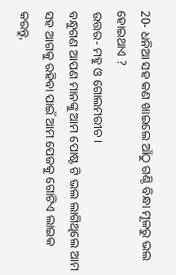20- ଧନିଆ ସହ କଣ ଖାଇଲେ ଆଁଠୁ ଗଣ୍ଠି ବିନ୍ଧା ମୂଳରୁ ଭଲ ହୋଇଥାଏ ?
ଉତ୍ତର- ମହୁ ଓ ଗୋଲମରୀଚ ।
ବନ୍ଧୁଗଣ ଆପଣ ମାନଙ୍କୁ ଆମ ପୋଷ୍ଟ ଟି ଭଲ ଲାଗିଥିଲେ ଆମ ସହ ଆଗକୁ ରହିବା ପାଇଁ ଆମ ପେଜକୁ ଗୋଟିଏ ଲାଇକ କରନ୍ତୁ,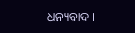ଧନ୍ୟବାଦ ।